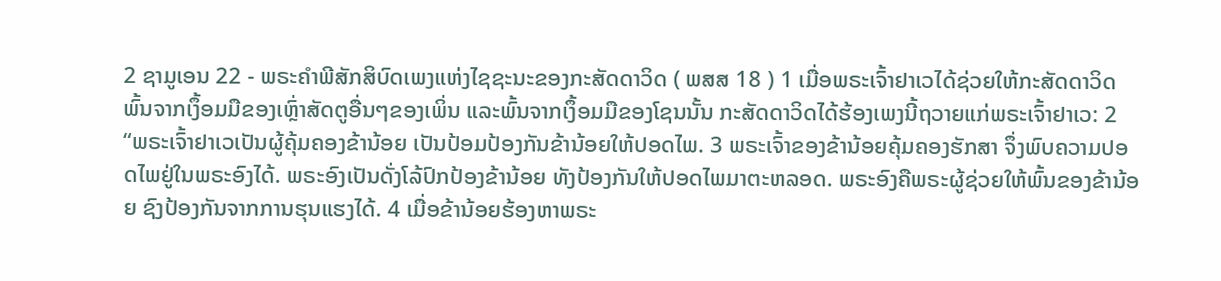2 ຊາມູເອນ 22 - ພຣະຄຳພີສັກສິບົດເພງແຫ່ງໄຊຊະນະຂອງກະສັດດາວິດ ( ພສສ 18 ) 1 ເມື່ອພຣະເຈົ້າຢາເວໄດ້ຊ່ວຍໃຫ້ກະສັດດາວິດພົ້ນຈາກເງຶ້ອມມືຂອງເຫຼົ່າສັດຕູອື່ນໆຂອງເພິ່ນ ແລະພົ້ນຈາກເງຶ້ອມມືຂອງໂຊນນັ້ນ ກະສັດດາວິດໄດ້ຮ້ອງເພງນີ້ຖວາຍແກ່ພຣະເຈົ້າຢາເວ: 2 “ພຣະເຈົ້າຢາເວເປັນຜູ້ຄຸ້ມຄອງຂ້ານ້ອຍ ເປັນປ້ອມປ້ອງກັນຂ້ານ້ອຍໃຫ້ປອດໄພ. 3 ພຣະເຈົ້າຂອງຂ້ານ້ອຍຄຸ້ມຄອງຮັກສາ ຈຶ່ງພົບຄວາມປອດໄພຢູ່ໃນພຣະອົງໄດ້. ພຣະອົງເປັນດັ່ງໂລ້ປົກປ້ອງຂ້ານ້ອຍ ທັງປ້ອງກັນໃຫ້ປອດໄພມາຕະຫລອດ. ພຣະອົງຄືພຣະຜູ້ຊ່ວຍໃຫ້ພົ້ນຂອງຂ້ານ້ອຍ ຊົງປ້ອງກັນຈາກການຮຸນແຮງໄດ້. 4 ເມື່ອຂ້ານ້ອຍຮ້ອງຫາພຣະ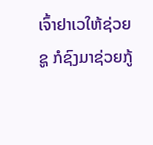ເຈົ້າຢາເວໃຫ້ຊ່ວຍຊູ ກໍຊົງມາຊ່ວຍກູ້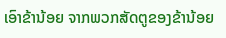ເອົາຂ້ານ້ອຍ ຈາກພວກສັດຕູຂອງຂ້ານ້ອຍ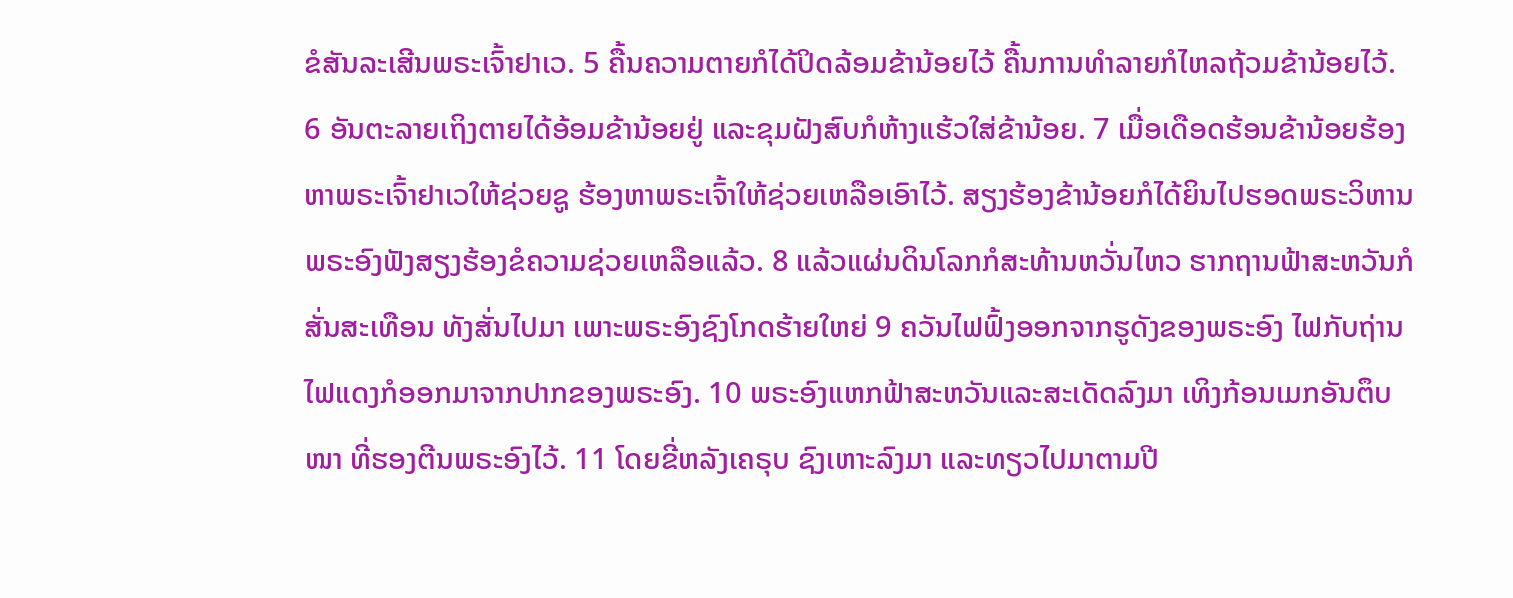ຂໍສັນລະເສີນພຣະເຈົ້າຢາເວ. 5 ຄື້ນຄວາມຕາຍກໍໄດ້ປິດລ້ອມຂ້ານ້ອຍໄວ້ ຄື້ນການທຳລາຍກໍໄຫລຖ້ວມຂ້ານ້ອຍໄວ້. 6 ອັນຕະລາຍເຖິງຕາຍໄດ້ອ້ອມຂ້ານ້ອຍຢູ່ ແລະຂຸມຝັງສົບກໍຫ້າງແຮ້ວໃສ່ຂ້ານ້ອຍ. 7 ເມື່ອເດືອດຮ້ອນຂ້ານ້ອຍຮ້ອງຫາພຣະເຈົ້າຢາເວໃຫ້ຊ່ວຍຊູ ຮ້ອງຫາພຣະເຈົ້າໃຫ້ຊ່ວຍເຫລືອເອົາໄວ້. ສຽງຮ້ອງຂ້ານ້ອຍກໍໄດ້ຍິນໄປຮອດພຣະວິຫານ ພຣະອົງຟັງສຽງຮ້ອງຂໍຄວາມຊ່ວຍເຫລືອແລ້ວ. 8 ແລ້ວແຜ່ນດິນໂລກກໍສະທ້ານຫວັ່ນໄຫວ ຮາກຖານຟ້າສະຫວັນກໍສັ່ນສະເທືອນ ທັງສັ່ນໄປມາ ເພາະພຣະອົງຊົງໂກດຮ້າຍໃຫຍ່ 9 ຄວັນໄຟຟົ້ງອອກຈາກຮູດັງຂອງພຣະອົງ ໄຟກັບຖ່ານໄຟແດງກໍອອກມາຈາກປາກຂອງພຣະອົງ. 10 ພຣະອົງແຫກຟ້າສະຫວັນແລະສະເດັດລົງມາ ເທິງກ້ອນເມກອັນຕຶບໜາ ທີ່ຮອງຕີນພຣະອົງໄວ້. 11 ໂດຍຂີ່ຫລັງເຄຣຸບ ຊົງເຫາະລົງມາ ແລະທຽວໄປມາຕາມປີ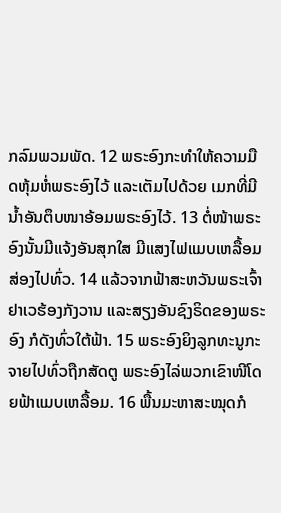ກລົມພວມພັດ. 12 ພຣະອົງກະທຳໃຫ້ຄວາມມືດຫຸ້ມຫໍ່ພຣະອົງໄວ້ ແລະເຕັມໄປດ້ວຍ ເມກທີ່ມີນໍ້າອັນຕຶບໜາອ້ອມພຣະອົງໄວ້. 13 ຕໍ່ໜ້າພຣະອົງນັ້ນມີແຈ້ງອັນສຸກໃສ ມີແສງໄຟແມບເຫລື້ອມສ່ອງໄປທົ່ວ. 14 ແລ້ວຈາກຟ້າສະຫວັນພຣະເຈົ້າຢາເວຮ້ອງກັງວານ ແລະສຽງອັນຊົງຣິດຂອງພຣະອົງ ກໍດັງທົ່ວໃຕ້ຟ້າ. 15 ພຣະອົງຍິງລູກທະນູກະຈາຍໄປທົ່ວຖືກສັດຕູ ພຣະອົງໄລ່ພວກເຂົາໜີໂດຍຟ້າແມບເຫລື້ອມ. 16 ພື້ນມະຫາສະໝຸດກໍ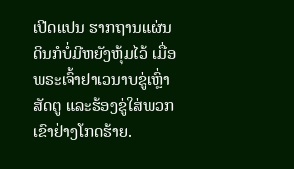ເປີດແປນ ຮາກຖານແຜ່ນດິນກໍບໍ່ມີຫຍັງຫຸ້ມໄວ້ ເມື່ອພຣະເຈົ້າຢາເວນາບຂູ່ເຫຼົ່າສັດຕູ ແລະຮ້ອງຂູ່ໃສ່ພວກເຂົາຢ່າງໂກດຮ້າຍ.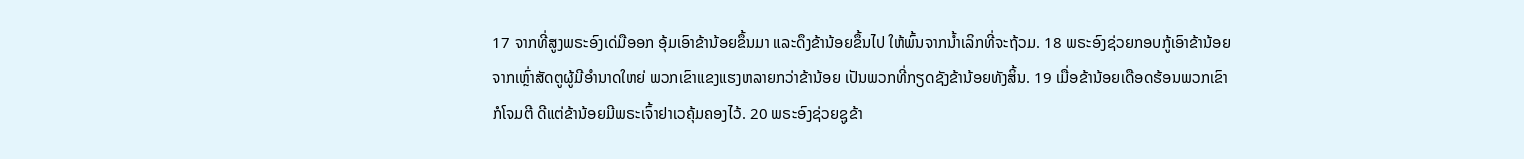17 ຈາກທີ່ສູງພຣະອົງເດ່ມືອອກ ອຸ້ມເອົາຂ້ານ້ອຍຂຶ້ນມາ ແລະດຶງຂ້ານ້ອຍຂຶ້ນໄປ ໃຫ້ພົ້ນຈາກນໍ້າເລິກທີ່ຈະຖ້ວມ. 18 ພຣະອົງຊ່ວຍກອບກູ້ເອົາຂ້ານ້ອຍ ຈາກເຫຼົ່າສັດຕູຜູ້ມີອຳນາດໃຫຍ່ ພວກເຂົາແຂງແຮງຫລາຍກວ່າຂ້ານ້ອຍ ເປັນພວກທີ່ກຽດຊັງຂ້ານ້ອຍທັງສິ້ນ. 19 ເມື່ອຂ້ານ້ອຍເດືອດຮ້ອນພວກເຂົາກໍໂຈມຕີ ດີແຕ່ຂ້ານ້ອຍມີພຣະເຈົ້າຢາເວຄຸ້ມຄອງໄວ້. 20 ພຣະອົງຊ່ວຍຊູຂ້າ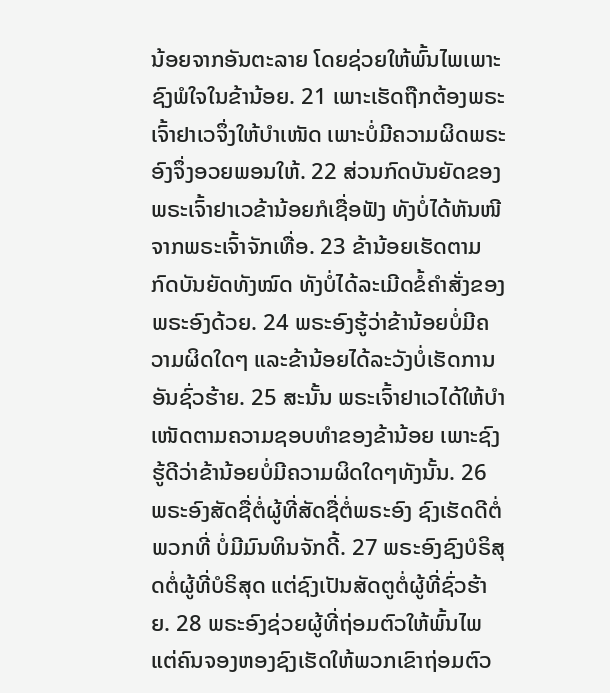ນ້ອຍຈາກອັນຕະລາຍ ໂດຍຊ່ວຍໃຫ້ພົ້ນໄພເພາະຊົງພໍໃຈໃນຂ້ານ້ອຍ. 21 ເພາະເຮັດຖືກຕ້ອງພຣະເຈົ້າຢາເວຈຶ່ງໃຫ້ບຳເໜັດ ເພາະບໍ່ມີຄວາມຜິດພຣະອົງຈຶ່ງອວຍພອນໃຫ້. 22 ສ່ວນກົດບັນຍັດຂອງພຣະເຈົ້າຢາເວຂ້ານ້ອຍກໍເຊື່ອຟັງ ທັງບໍ່ໄດ້ຫັນໜີຈາກພຣະເຈົ້າຈັກເທື່ອ. 23 ຂ້ານ້ອຍເຮັດຕາມກົດບັນຍັດທັງໝົດ ທັງບໍ່ໄດ້ລະເມີດຂໍ້ຄຳສັ່ງຂອງພຣະອົງດ້ວຍ. 24 ພຣະອົງຮູ້ວ່າຂ້ານ້ອຍບໍ່ມີຄວາມຜິດໃດໆ ແລະຂ້ານ້ອຍໄດ້ລະວັງບໍ່ເຮັດການອັນຊົ່ວຮ້າຍ. 25 ສະນັ້ນ ພຣະເຈົ້າຢາເວໄດ້ໃຫ້ບຳເໜັດຕາມຄວາມຊອບທຳຂອງຂ້ານ້ອຍ ເພາະຊົງຮູ້ດີວ່າຂ້ານ້ອຍບໍ່ມີຄວາມຜິດໃດໆທັງນັ້ນ. 26 ພຣະອົງສັດຊື່ຕໍ່ຜູ້ທີ່ສັດຊື່ຕໍ່ພຣະອົງ ຊົງເຮັດດີຕໍ່ພວກທີ່ ບໍ່ມີມົນທິນຈັກດີ້. 27 ພຣະອົງຊົງບໍຣິສຸດຕໍ່ຜູ້ທີ່ບໍຣິສຸດ ແຕ່ຊົງເປັນສັດຕູຕໍ່ຜູ້ທີ່ຊົ່ວຮ້າຍ. 28 ພຣະອົງຊ່ວຍຜູ້ທີ່ຖ່ອມຕົວໃຫ້ພົ້ນໄພ ແຕ່ຄົນຈອງຫອງຊົງເຮັດໃຫ້ພວກເຂົາຖ່ອມຕົວ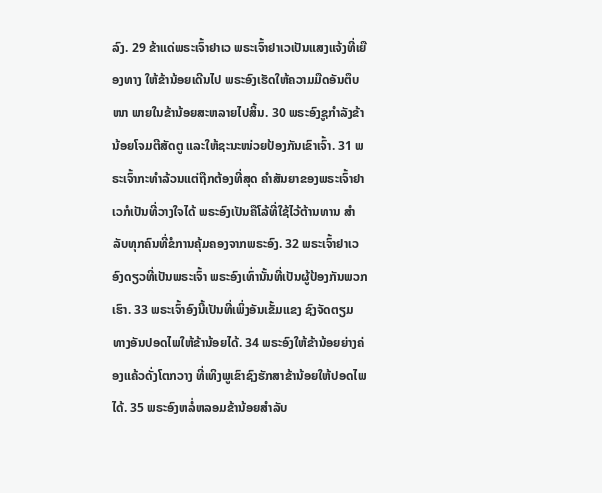ລົງ. 29 ຂ້າແດ່ພຣະເຈົ້າຢາເວ ພຣະເຈົ້າຢາເວເປັນແສງແຈ້ງທີ່ເຍືອງທາງ ໃຫ້ຂ້ານ້ອຍເດີນໄປ ພຣະອົງເຮັດໃຫ້ຄວາມມືດອັນຕຶບໜາ ພາຍໃນຂ້ານ້ອຍສະຫລາຍໄປສິ້ນ. 30 ພຣະອົງຊູກຳລັງຂ້ານ້ອຍໂຈມຕີສັດຕູ ແລະໃຫ້ຊະນະໜ່ວຍປ້ອງກັນເຂົາເຈົ້າ. 31 ພຣະເຈົ້າກະທຳລ້ວນແຕ່ຖືກຕ້ອງທີ່ສຸດ ຄຳສັນຍາຂອງພຣະເຈົ້າຢາເວກໍເປັນທີ່ວາງໃຈໄດ້ ພຣະອົງເປັນຄືໂລ້ທີ່ໃຊ້ໄວ້ຕ້ານທານ ສຳລັບທຸກຄົນທີ່ຂໍການຄຸ້ມຄອງຈາກພຣະອົງ. 32 ພຣະເຈົ້າຢາເວອົງດຽວທີ່ເປັນພຣະເຈົ້າ ພຣະອົງເທົ່ານັ້ນທີ່ເປັນຜູ້ປ້ອງກັນພວກເຮົາ. 33 ພຣະເຈົ້າອົງນີ້ເປັນທີ່ເພິ່ງອັນເຂັ້ມແຂງ ຊົງຈັດຕຽມ ທາງອັນປອດໄພໃຫ້ຂ້ານ້ອຍໄດ້. 34 ພຣະອົງໃຫ້ຂ້ານ້ອຍຍ່າງຄ່ອງແຄ້ວດັ່ງໂຕກວາງ ທີ່ເທິງພູເຂົາຊົງຮັກສາຂ້ານ້ອຍໃຫ້ປອດໄພໄດ້. 35 ພຣະອົງຫລໍ່ຫລອມຂ້ານ້ອຍສຳລັບ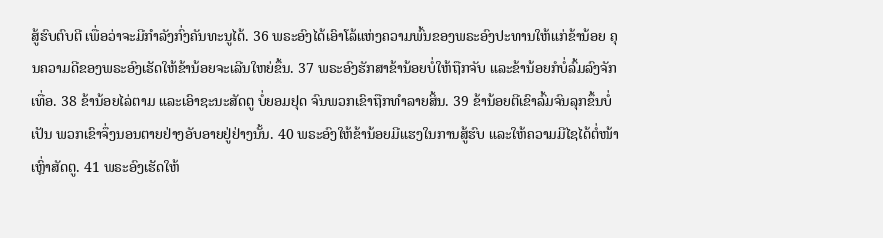ສູ້ຮົບຕົບຕີ ເພື່ອວ່າຈະມີກຳລັງກົ່ງຄັນທະນູໄດ້. 36 ພຣະອົງໄດ້ເອົາໂລ້ແຫ່ງຄວາມພົ້ນຂອງພຣະອົງປະທານໃຫ້ແກ່ຂ້ານ້ອຍ ຄຸນຄວາມດີຂອງພຣະອົງເຮັດໃຫ້ຂ້ານ້ອຍຈະເລີນໃຫຍ່ຂຶ້ນ. 37 ພຣະອົງຮັກສາຂ້ານ້ອຍບໍ່ໃຫ້ຖືກຈັບ ແລະຂ້ານ້ອຍກໍບໍ່ລົ້ມລົງຈັກເທື່ອ. 38 ຂ້ານ້ອຍໄລ່ຕາມ ແລະເອົາຊະນະສັດຕູ ບໍ່ຍອມຢຸດ ຈົນພວກເຂົາຖືກທຳລາຍສິ້ນ. 39 ຂ້ານ້ອຍຕີເຂົາລົ້ມຈົນລຸກຂຶ້ນບໍ່ເປັນ ພວກເຂົາຈຶ່ງນອນຕາຍຢ່າງອັບອາຍຢູ່ຢ່າງນັ້ນ. 40 ພຣະອົງໃຫ້ຂ້ານ້ອຍມີແຮງໃນການສູ້ຮົບ ແລະໃຫ້ຄວາມມີໄຊໄດ້ຕໍ່ໜ້າເຫຼົ່າສັດຕູ. 41 ພຣະອົງເຮັດໃຫ້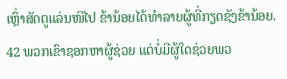ເຫຼົ່າສັດຕູແລ່ນໜີໄປ ຂ້ານ້ອຍໄດ້ທຳລາຍຜູ້ທີ່ກຽດຊັງຂ້ານ້ອຍ. 42 ພວກເຂົາຊອກຫາຜູ້ຊ່ວຍ ແຕ່ບໍ່ມີຜູ້ໃດຊ່ວຍພວ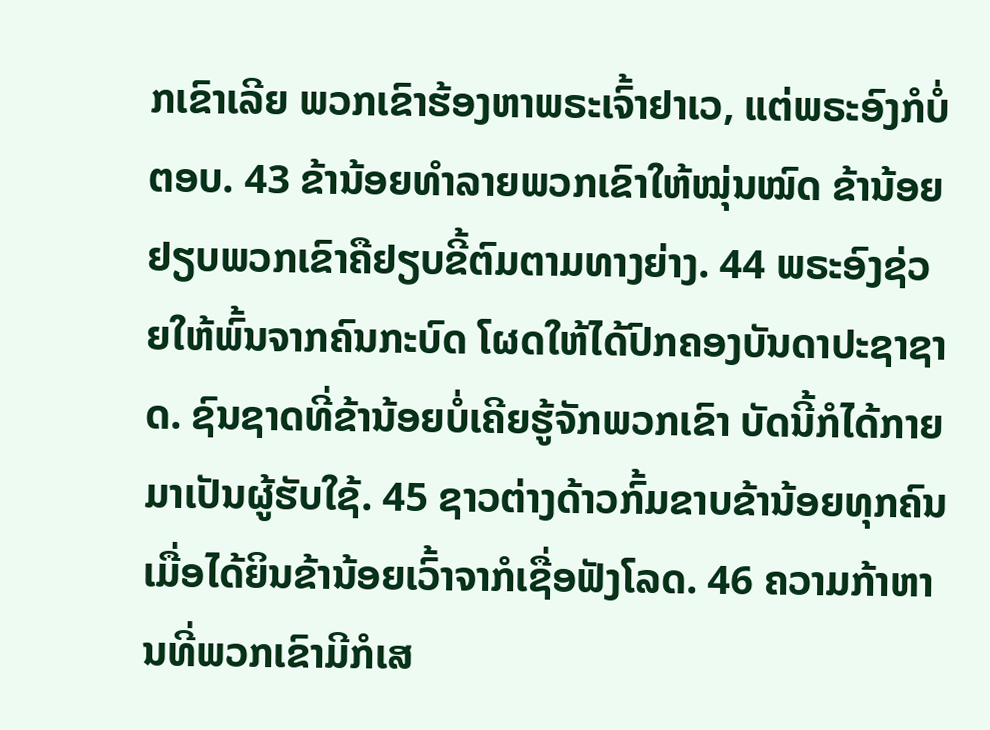ກເຂົາເລີຍ ພວກເຂົາຮ້ອງຫາພຣະເຈົ້າຢາເວ, ແຕ່ພຣະອົງກໍບໍ່ຕອບ. 43 ຂ້ານ້ອຍທຳລາຍພວກເຂົາໃຫ້ໝຸ່ນໝົດ ຂ້ານ້ອຍຢຽບພວກເຂົາຄືຢຽບຂີ້ຕົມຕາມທາງຍ່າງ. 44 ພຣະອົງຊ່ວຍໃຫ້ພົ້ນຈາກຄົນກະບົດ ໂຜດໃຫ້ໄດ້ປົກຄອງບັນດາປະຊາຊາດ. ຊົນຊາດທີ່ຂ້ານ້ອຍບໍ່ເຄີຍຮູ້ຈັກພວກເຂົາ ບັດນີ້ກໍໄດ້ກາຍມາເປັນຜູ້ຮັບໃຊ້. 45 ຊາວຕ່າງດ້າວກົ້ມຂາບຂ້ານ້ອຍທຸກຄົນ ເມື່ອໄດ້ຍິນຂ້ານ້ອຍເວົ້າຈາກໍເຊື່ອຟັງໂລດ. 46 ຄວາມກ້າຫານທີ່ພວກເຂົາມີກໍເສ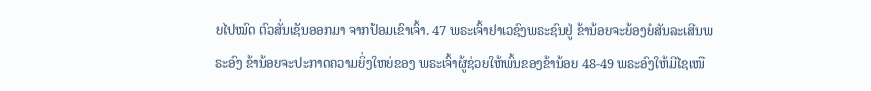ຍໄປໝົດ ຕົວສັ່ນເຊັນອອກມາ ຈາກປ້ອມເຂົາເຈົ້າ. 47 ພຣະເຈົ້າຢາເວຊົງພຣະຊົນຢູ່ ຂ້ານ້ອຍຈະຍ້ອງຍໍສັນລະເສີນພຣະອົງ ຂ້ານ້ອຍຈະປະກາດຄວາມຍິ່ງໃຫຍ່ຂອງ ພຣະເຈົ້າຜູ້ຊ່ວຍໃຫ້ພົ້ນຂອງຂ້ານ້ອຍ 48-49 ພຣະອົງໃຫ້ມີໄຊເໜື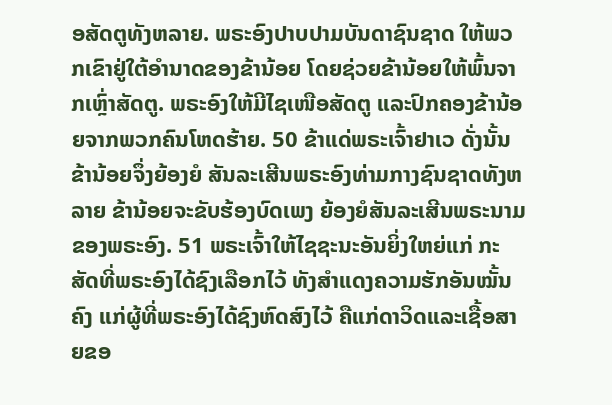ອສັດຕູທັງຫລາຍ. ພຣະອົງປາບປາມບັນດາຊົນຊາດ ໃຫ້ພວກເຂົາຢູ່ໃຕ້ອຳນາດຂອງຂ້ານ້ອຍ ໂດຍຊ່ວຍຂ້ານ້ອຍໃຫ້ພົ້ນຈາກເຫຼົ່າສັດຕູ. ພຣະອົງໃຫ້ມີໄຊເໜືອສັດຕູ ແລະປົກຄອງຂ້ານ້ອຍຈາກພວກຄົນໂຫດຮ້າຍ. 50 ຂ້າແດ່ພຣະເຈົ້າຢາເວ ດັ່ງນັ້ນ ຂ້ານ້ອຍຈຶ່ງຍ້ອງຍໍ ສັນລະເສີນພຣະອົງທ່າມກາງຊົນຊາດທັງຫລາຍ ຂ້ານ້ອຍຈະຂັບຮ້ອງບົດເພງ ຍ້ອງຍໍສັນລະເສີນພຣະນາມຂອງພຣະອົງ. 51 ພຣະເຈົ້າໃຫ້ໄຊຊະນະອັນຍິ່ງໃຫຍ່ແກ່ ກະສັດທີ່ພຣະອົງໄດ້ຊົງເລືອກໄວ້ ທັງສຳແດງຄວາມຮັກອັນໝັ້ນຄົງ ແກ່ຜູ້ທີ່ພຣະອົງໄດ້ຊົງຫົດສົງໄວ້ ຄືແກ່ດາວິດແລະເຊື້ອສາຍຂອ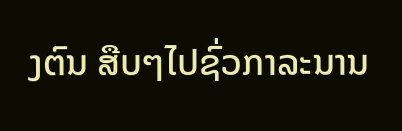ງຕົນ ສືບໆໄປຊົ່ວກາລະນານ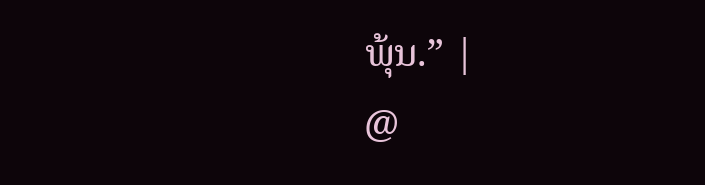ພຸ້ນ.” |
@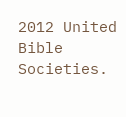2012 United Bible Societies.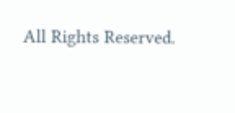All Rights Reserved.